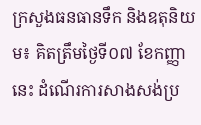ក្រសួងធនធានទឹក និងឧតុនិយម៖ គិតត្រឹមថ្ងៃទី០៧ ខែកញ្ញា នេះ ដំណើរការសាងសង់ប្រ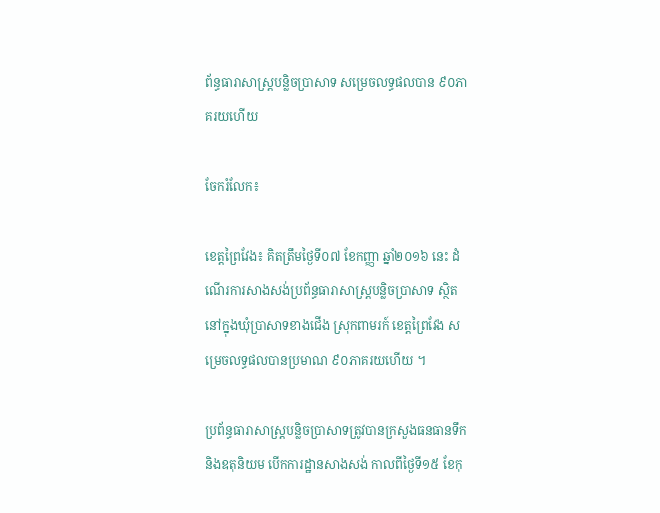ព័ន្ធធារាសាស្ត្របន្លិចប្រាសាទ សម្រេចលទ្ធផលបាន ៩០ភាគរយហើយ

ចែករំលែក៖

ខេត្តព្រៃវែង៖ គិតត្រឹមថ្ងៃទី០៧ ខែកញ្ញា ឆ្នាំ២០១៦ នេះ ដំណើរការសាងសង់ប្រព័ន្ធធារាសាស្ត្របន្លិចប្រាសាទ ស្ថិតនៅក្នុងឃុំប្រាសាទខាងជើង ស្រុកពាមរក៍ ខេត្តព្រៃវែង សម្រេចលទ្ធផលបានប្រមាណ ៩០ភាគរយហើយ ។

ប្រព័ន្ធធារាសាស្ត្របន្លិចប្រាសាទត្រូវបានក្រសួងធនធានទឹក និងឧតុនិយម បើកការដ្ឋានសាងសង់ កាលពីថ្ងៃទី១៥ ខែកុ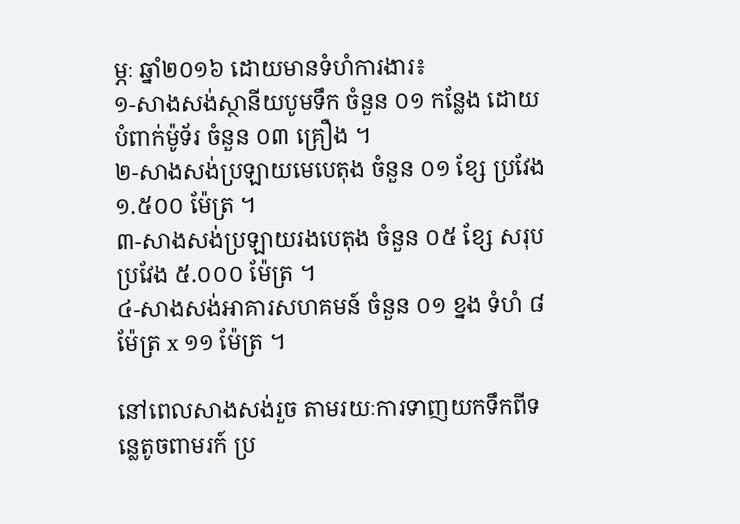ម្ភៈ ឆ្នាំ២០១៦ ដោយមានទំហំការងារ៖
១-សាងសង់ស្ថានីយបូមទឹក ចំនួន ០១ កន្លែង ដោយបំពាក់ម៉ូទ័រ ចំនួន ០៣ គ្រឿង ។
២-សាងសង់ប្រឡាយមេបេតុង ចំនួន ០១ ខ្សែ ប្រវែង ១.៥០០ ម៉ែត្រ ។
៣-សាងសង់ប្រឡាយរងបេតុង ចំនួន ០៥ ខ្សែ សរុបប្រវែង ៥.០០០ ម៉ែត្រ ។
៤-សាងសង់អាគារសហគមន៍ ចំនួន ០១ ខ្នង ទំហំ ៨ ម៉ែត្រ x ១១ ម៉ែត្រ ។

នៅពេលសាងសង់រួច តាមរយៈការទាញយកទឹកពីទន្លេតូចពាមរក៍ ប្រ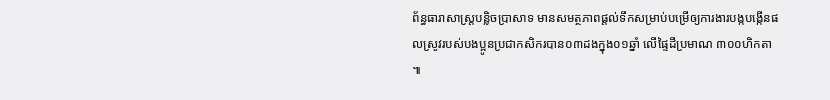ព័ន្ធធារាសាស្ត្របន្លិចប្រាសាទ មានសមត្ថភាពផ្តល់ទឹកសម្រាប់បម្រើឲ្យការងារបង្កបង្កើនផលស្រូវរបស់បងប្អូនប្រជាកសិករបាន០៣ដងក្នុង០១ឆ្នាំ លើផ្ទៃដីប្រមាណ ៣០០ហិកតា ៕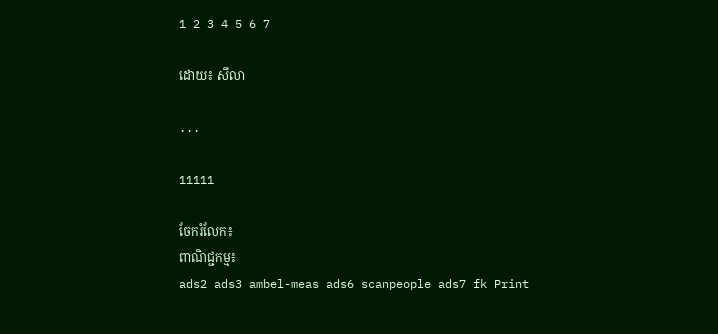1 2 3 4 5 6 7

ដោយ៖ សីលា

...

11111

ចែករំលែក៖
ពាណិជ្ជកម្ម៖
ads2 ads3 ambel-meas ads6 scanpeople ads7 fk Print